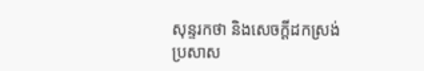សុន្ទរកថា និងសេចក្តីដកស្រង់ប្រសាស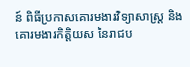ន៍ ពិធីប្រកាសគោរមងារវិទ្យាសាស្ត្រ និងគោរមងារកិត្តិយស នៃរាជប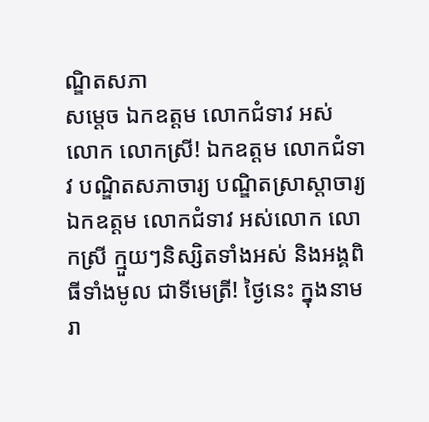ណ្ឌិតសភា
សម្តេច ឯកឧត្តម លោកជំទាវ អស់លោក លោកស្រី! ឯកឧត្តម លោកជំទាវ បណ្ឌិតសភាចារ្យ បណ្ឌិតសា្រស្តាចារ្យ ឯកឧត្តម លោកជំទាវ អស់លោក លោកស្រី ក្មួយៗនិស្សិតទាំងអស់ និងអង្គពិធីទាំងមូល ជាទីមេត្រី! ថ្ងៃនេះ ក្នុងនាមរា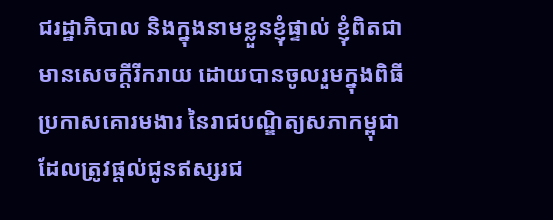ជរដ្ឋាភិបាល និងក្នុងនាមខ្លួនខ្ញុំផ្ទាល់ ខ្ញុំពិតជាមានសេចក្តីរីករាយ ដោយបានចូលរួមក្នុងពិធីប្រកាសគោរមងារ នៃរាជបណ្ឌិត្យសភាកម្ពុជា ដែលត្រូវផ្តល់ជូនឥស្សរជ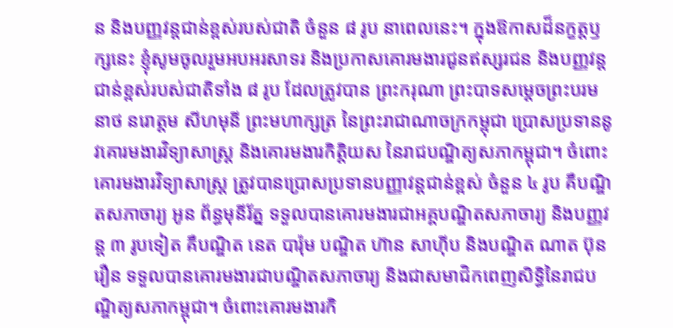ន និងបញ្ញវន្តជាន់ខ្ពស់របស់ជាតិ ចំនួន ៨ រូប នាពេលនេះ។ ក្នុងឱកាសដ៏នក្ខត្តឫក្សនេះ ខ្ញុំសូមចូលរួមអបអរសាទរ និងប្រកាសគោរមងារជូនឥស្សរជន និងបញ្ញវន្តជាន់ខ្ពស់របស់ជាតិទាំង ៨ រូប ដែលត្រូវបាន ព្រះករុណា ព្រះបាទសម្តេចព្រះបរមនាថ នរោត្តម សីហមុនី ព្រះមហាក្សត្រ នៃព្រះរាជាណាចក្រកម្ពុជា ប្រោសប្រទាននូវគោរមងារវិទ្យាសាស្ត្រ និងគោរមងារកិត្តិយស នៃរាជបណ្ឌិត្យសភាកម្ពុជា។ ចំពោះគោរមងារវិទ្យាសាស្ត្រ ត្រូវបានប្រោសប្រទានបញ្ញាវន្តជាន់ខ្ពស់ ចំនួន ៤ រូប គឺបណ្ឌិតសភាចារ្យ អូន ព័ន្ធមុនីរ័ត្ន ទទួលបានគោរមងារជាអគ្គបណ្ឌិតសភាចារ្យ និងបញ្ញវន្ត ៣ រូបទៀត គឺបណ្ឌិត នេត បារ៉ុម បណ្ឌិត ហ៊ាន សាហ៊ីប និងបណ្ឌិត ណាត ប៊ុនរឿន ទទួលបានគោរមងារជាបណ្ឌិតសភាចារ្យ និងជាសមាជិកពេញសិទ្ធិនៃរាជបណ្ឌិត្យសភាកម្ពុជា។ ចំពោះគោរមងារកិ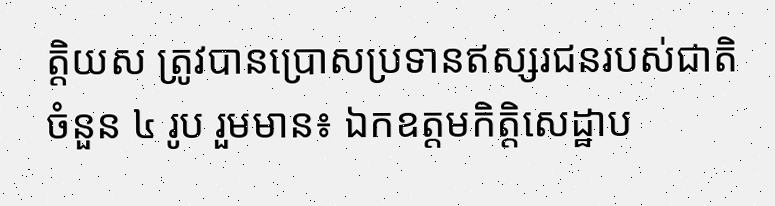ត្តិយស ត្រូវបានប្រោសប្រទានឥស្សរជនរបស់ជាតិ ចំនួន ៤ រូប រួមមាន៖ ឯកឧត្តមកិត្តិសេដ្ឋាប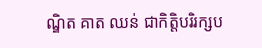ណ្ឌិត គាត ឈន់ ជាកិត្តិបរិរក្សប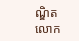ណ្ឌិត លោក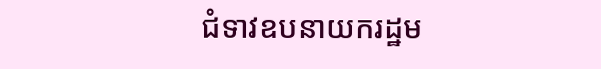ជំទាវឧបនាយករដ្ឋម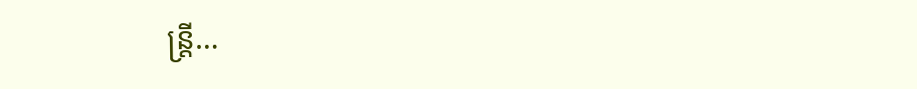ន្ត្រី…